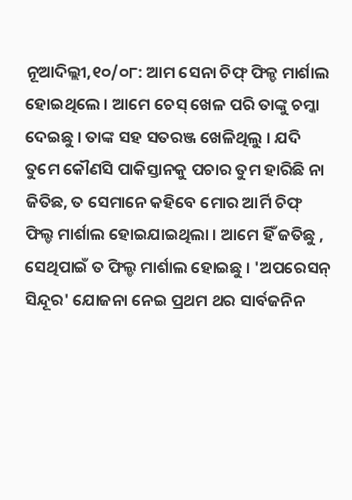ନୂଆଦିଲ୍ଲୀ,୧୦/୦୮: ଆମ ସେନା ଚିଫ୍ ଫିଳ୍ଡ ମାର୍ଶାଲ ହୋଇଥିଲେ । ଆମେ ଚେସ୍ ଖେଳ ପରି ତାଙ୍କୁ ଚମ୍କା ଦେଇଛୁ । ତାଙ୍କ ସହ ସତରଞ୍ଜ ଖେଳିଥିଲୁ । ଯଦି ତୁମେ କୌଣସି ପାକିସ୍ତାନକୁ ପଚାର ତୁମ ହାରିଛି ନା ଜିତିଛ, ତ ସେମାନେ କହିବେ ମୋର ଆର୍ମି ଚିଫ୍ ଫିଲ୍ଡ ମାର୍ଶାଲ ହୋଇଯାଇଥିଲା । ଆମେ ହିଁ ଜତିଛୁ , ସେଥିପାଇଁ ତ ଫିଲ୍ଡ ମାର୍ଶାଲ ହୋଇଛୁ । 'ଅପରେସନ୍ ସିନ୍ଦୂର' ଯୋଜନା ନେଇ ପ୍ରଥମ ଥର ସାର୍ବଜନିନ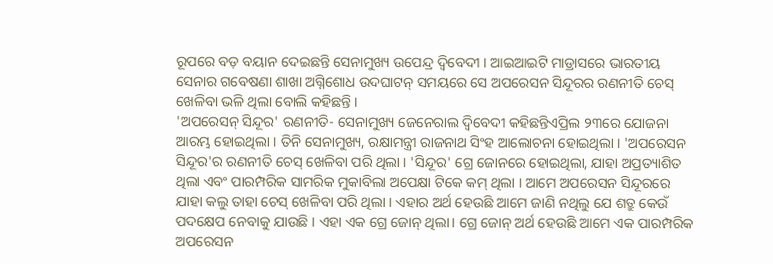ରୂପରେ ବଡ଼ ବୟାନ ଦେଇଛନ୍ତି ସେନାମୁଖ୍ୟ ଉପେନ୍ଦ୍ର ଦ୍ୱିବେଦୀ । ଆଇଆଇଟି ମାଡ୍ରାସରେ ଭାରତୀୟ ସେନାର ଗବେଷଣା ଶାଖା ଅଗ୍ନିଶୋଧ ଉଦଘାଟନ୍ ସମୟରେ ସେ ଅପରେସନ ସିନ୍ଦୂରର ରଣନୀତି ଚେସ୍ ଖେଳିବା ଭଳି ଥିଲା ବୋଲି କହିଛନ୍ତି ।
'ଅପରେସନ୍ ସିନ୍ଦୂର' ରଣନୀତି- ସେନାମୁଖ୍ୟ ଜେନେରାଲ ଦ୍ୱିବେଦୀ କହିଛନ୍ତିଏପ୍ରିଲ ୨୩ରେ ଯୋଜନା ଆରମ୍ଭ ହୋଇଥିଲା । ତିନି ସେନାମୁଖ୍ୟ, ରକ୍ଷାମନ୍ତ୍ରୀ ରାଜନାଥ ସିଂହ ଆଲୋଚନା ହୋଇଥିଲା । 'ଅପରେସନ ସିନ୍ଦୂର'ର ରଣନୀତି ଚେସ୍ ଖେଳିବା ପରି ଥିଲା । 'ସିନ୍ଦୂର' ଗ୍ରେ ଜୋନରେ ହୋଇଥିଲା, ଯାହା ଅପ୍ରତ୍ୟାଶିତ ଥିଲା ଏବଂ ପାରମ୍ପରିକ ସାମରିକ ମୁକାବିଲା ଅପେକ୍ଷା ଟିକେ କମ୍ ଥିଲା । ଆମେ ଅପରେସନ ସିନ୍ଦୂରରେ ଯାହା କଲୁ ତାହା ଚେସ୍ ଖେଳିବା ପରି ଥିଲା । ଏହାର ଅର୍ଥ ହେଉଛି ଆମେ ଜାଣି ନଥିଲୁ ଯେ ଶତ୍ରୁ କେଉଁ ପଦକ୍ଷେପ ନେବାକୁ ଯାଉଛି । ଏହା ଏକ ଗ୍ରେ ଜୋନ୍ ଥିଲା। ଗ୍ରେ ଜୋନ୍ ଅର୍ଥ ହେଉଛି ଆମେ ଏକ ପାରମ୍ପରିକ ଅପରେସନ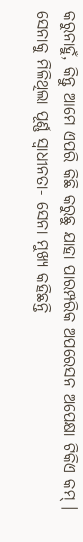କରୁନାହୁଁ, କିନ୍ତୁ ଆମେ ଏପରି କିଛି କରୁଛୁ ଯାହା ପାରମ୍ପରିକ ଅପରେସନ ଅପେକ୍ଷା ଟିକିଏ କମ୍ ।
ସେନାକୁ ମିଳିଥିଲା ପୂର୍ଣ୍ଣ ସ୍ୱାଧୀନତା- ସେନା ମୁଖ୍ୟ କହିଛନ୍ତି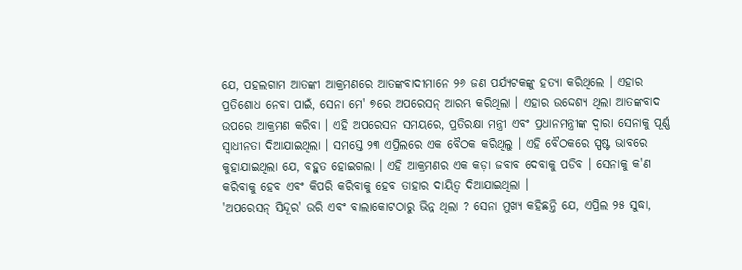ଯେ, ପହଲଗାମ ଆତଙ୍କୀ ଆକ୍ରମଣରେ ଆତଙ୍କବାଦୀମାନେ ୨୬ ଜଣ ପର୍ଯ୍ୟଟକଙ୍କୁ ହତ୍ୟା କରିଥିଲେ । ଏହାର ପ୍ରତିଶୋଧ ନେବା ପାଇଁ, ସେନା ମେ' ୭ରେ ଅପରେସନ୍ ଆରମ୍ଭ କରିଥିଲା । ଏହାର ଉଦ୍ଦେଶ୍ୟ ଥିଲା ଆତଙ୍କବାଦ ଉପରେ ଆକ୍ରମଣ କରିବା । ଏହି ଅପରେସନ ସମୟରେ, ପ୍ରତିରକ୍ଷା ମନ୍ତ୍ରୀ ଏବଂ ପ୍ରଧାନମନ୍ତ୍ରୀଙ୍କ ଦ୍ୱାରା ସେନାକୁ ପୂର୍ଣ୍ଣ ସ୍ୱାଧୀନତା ଦିଆଯାଇଥିଲା । ସମସ୍ତେ ୨୩ ଏପ୍ରିଲରେ ଏକ ବୈଠକ କରିଥିଲୁ । ଏହି ବୈଠକରେ ସ୍ପଷ୍ଟ ଭାବରେ କୁହାଯାଇଥିଲା ଯେ, ବହୁତ ହୋଇଗଲା । ଏହି ଆକ୍ରମଣର ଏକ କଡ଼ା ଜବାବ ଦେବାକୁ ପଡିବ । ସେନାକୁ କ'ଣ କରିବାକୁ ହେବ ଏବଂ କିପରି କରିବାକୁ ହେବ ତାହାର ଦାୟିତ୍ୱ ଦିଆଯାଇଥିଲା ।
'ଅପରେସନ୍ ସିନ୍ଦୂର' ଉରି ଏବଂ ବାଲାକୋଟଠାରୁ ଭିନ୍ନ ଥିଲା ? ସେନା ମୁଖ୍ୟ କହିଛନ୍ତି ଯେ, ଏପ୍ରିଲ ୨୫ ସୁଦ୍ଧା,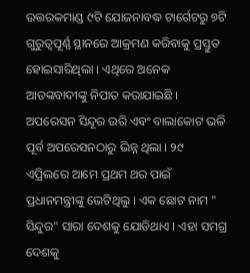ଉତ୍ତରକମାଣ୍ଡ ୯ଟି ଯୋଜନାବଦ୍ଧ ଟାର୍ଗେଟରୁ ୭ଟି ଗୁରୁତ୍ୱପୂର୍ଣ୍ଣ ସ୍ଥାନରେ ଆକ୍ରମଣ କରିବାକୁ ପ୍ରସ୍ତୁତ ହୋଇସାରିଥିଲା । ଏଥିରେ ଅନେକ ଆତଙ୍କବାଦୀଙ୍କୁ ନିପାତ କରାଯାଇଛି । ଅପରେସନ ସିନ୍ଦୂର ଉରି ଏବଂ ବାଲାକୋଟ ଭଳି ପୂର୍ବ ଅପରେସନଠାରୁ ଭିନ୍ନ ଥିଲା । ୨୯ ଏପ୍ରିଲରେ ଆମେ ପ୍ରଥମ ଥର ପାଇଁ ପ୍ରଧାନମନ୍ତ୍ରୀଙ୍କୁ ଭେଟିଥିଲୁ । ଏକ ଛୋଟ ନାମ " ସିନ୍ଦୁର" ସାରା ଦେଶକୁ ଯୋଡିଥାଏ । ଏହା ସମଗ୍ର ଦେଶକୁ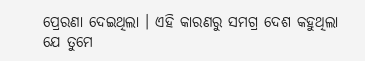ପ୍ରେରଣା ଦେଇଥିଲା । ଏହି କାରଣରୁ ସମଗ୍ର ଦେଶ କହୁଥିଲା ଯେ ତୁମେ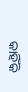କାହିଁକି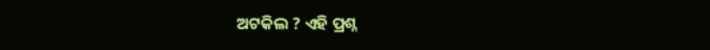ଅଟକିଲ ? ଏହି ପ୍ରଶ୍ନ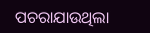ପଚରାଯାଉଥିଲା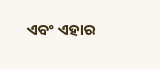ଏବଂ ଏହାର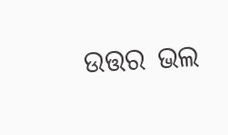ଉତ୍ତର ଭଲ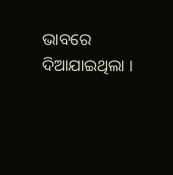ଭାବରେ ଦିଆଯାଇଥିଲା ।